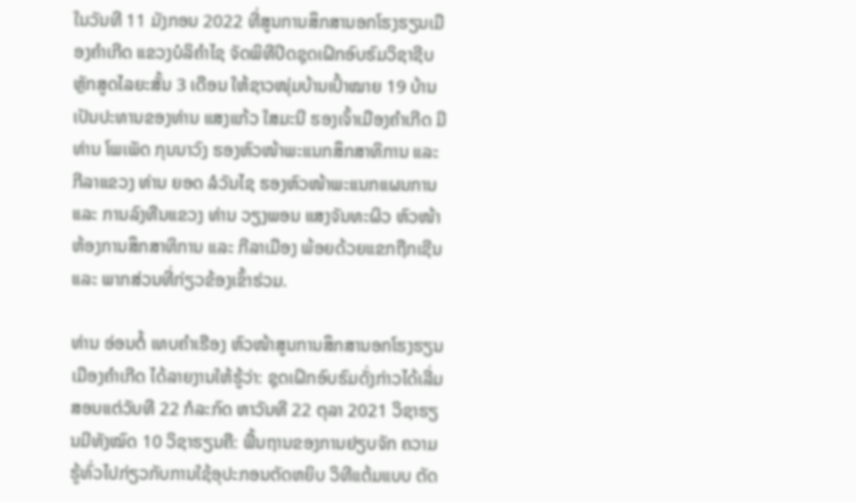ໃນວັນທີ 11 ມັງກອນ 2022 ທີ່ສູນການສຶກສານອກໂຮງຮຽນເມືອງຄຳເກີດ ແຂວງບໍລິຄຳໄຊ ຈັດພິທີປິດຊຸດເຝິກອົບຮົມວິຊາຊີບຫຼັກສູດໄລຍະສັ້ນ 3 ເດືອນ ໃຫ້ຊາວໜຸ່ມບ້ານເປົ້າໝາຍ 19 ບ້ານ ເປັນປະທານຂອງທ່ານ ແສງແກ້ວ ໃສມະນີ ຮອງເຈົ້າເມືອງຄຳເກີດ ມີທ່ານ ໂພເພັດ ກຸນນາວົງ ຮອງຫົວໜ້າພະແນກສຶກສາທິການ ແລະ ກີລາແຂວງ ທ່ານ ຍອດ ລໍວັນໄຊ ຮອງຫົວໜ້າພະແນກແຜນການ ແລະ ການລົງທືນແຂວງ ທ່ານ ວຽງພອນ ແສງຈັນທະຜິວ ຫົວໜ້າຫ້ອງການສຶກສາທິການ ແລະ ກີລາເມືອງ ພ້ອຍດ້ວຍແຂກຖືກເຊີນ ແລະ ພາກສ່ວນທີ່ກ່ຽວຂ້ອງເຂົ້າຮ່ວມ.

ທ່ານ ອ່ອນຕໍ້ ເທບຄໍາເຮືອງ ຫົວໜ້າສູນການສຶກສານອກໂຮງຮຽນເມືອງຄໍາເກີດ ໄດ້ລາຍງານໃຫ້ຮູ້ວ່າ: ຊຸດເຝິກອົບຮົມດັ່ງກ່າວໄດ້ເລີ່ມສອນແຕ່ວັນທີ 22 ກໍລະກົດ ຫາວັນທີ 22 ຕຸລາ 2021 ວິຊາຮຽນມີທັງໝົດ 10 ວິຊາຮຽນຄື: ພື້ນຖານຂອງການຢຽບຈັກ ຄວາມຮູ້ທົ່ວໄປກ່ຽວກັບການໃຊ້ອຸປະກອນຕັດຫຍິບ ວິທີແຕ້ມແບບ ຕັດ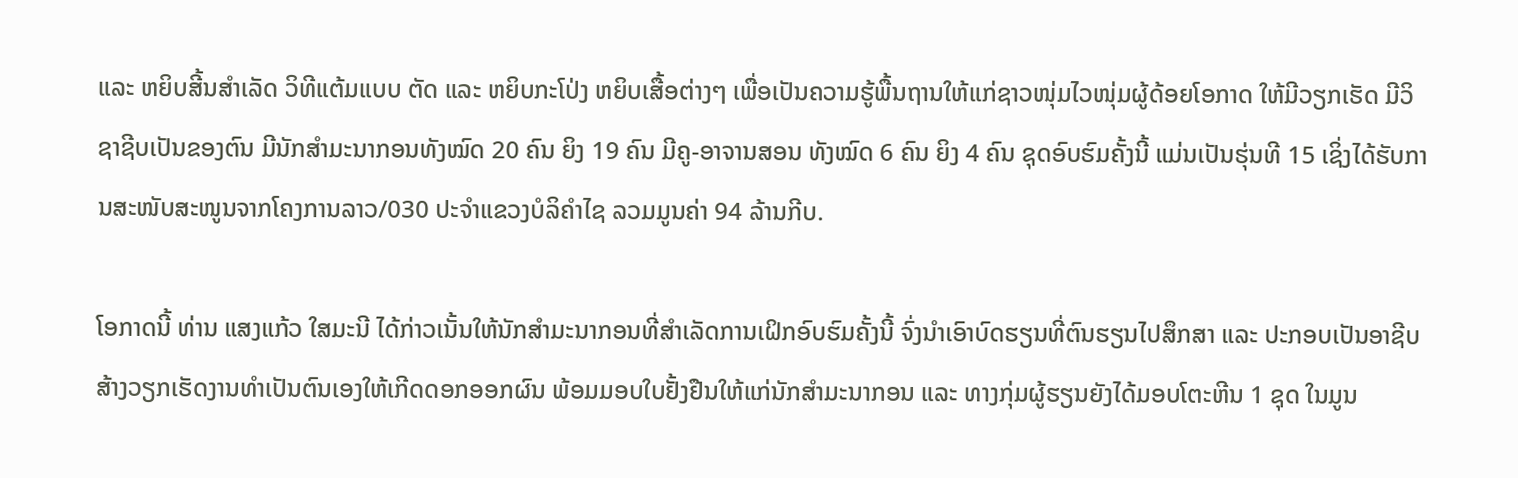ແລະ ຫຍິບສີ້ນສຳເລັດ ວິທີແຕ້ມແບບ ຕັດ ແລະ ຫຍິບກະໂປ່ງ ຫຍິບເສື້ອຕ່າງໆ ເພື່ອເປັນຄວາມຮູ້ພື້ນຖານໃຫ້ແກ່ຊາວໜຸ່ມໄວໜຸ່ມຜູ້ດ້ອຍໂອກາດ ໃຫ້ມີວຽກເຮັດ ມີວິຊາຊີບເປັນຂອງຕົນ ມີນັກສຳມະນາກອນທັງໝົດ 20 ຄົນ ຍິງ 19 ຄົນ ມີຄູ-ອາຈານສອນ ທັງໝົດ 6 ຄົນ ຍິງ 4 ຄົນ ຊຸດອົບຮົມຄັ້ງນີ້ ແມ່ນເປັນຮຸ່ນທີ 15 ເຊິ່ງໄດ້ຮັບການສະໜັບສະໜູນຈາກໂຄງການລາວ/030 ປະຈຳແຂວງບໍລິຄຳໄຊ ລວມມູນຄ່າ 94 ລ້ານກີບ.

ໂອກາດນີ້ ທ່ານ ແສງແກ້ວ ໃສມະນີ ໄດ້ກ່າວເນັ້ນໃຫ້ນັກສໍາມະນາກອນທີ່ສຳເລັດການເຝິກອົບຮົມຄັ້ງນີ້ ຈົ່ງນຳເອົາບົດຮຽນທີ່ຕົນຮຽນໄປສຶກສາ ແລະ ປະກອບເປັນອາຊີບ ສ້າງວຽກເຮັດງານທຳເປັນຕົນເອງໃຫ້ເກີດດອກອອກຜົນ ພ້ອມມອບໃບຢັ້ງຢືນໃຫ້ແກ່ນັກສຳມະນາກອນ ແລະ ທາງກຸ່ມຜູ້ຮຽນຍັງໄດ້ມອບໂຕະຫີນ 1 ຊຸດ ໃນມູນ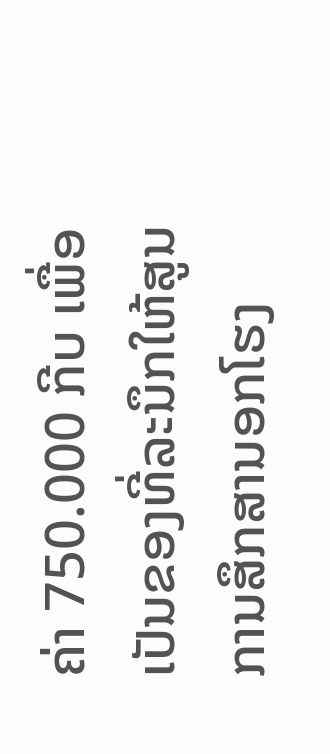ຄ່າ 750.000 ກີບ ເພື່ອເປັນຂອງທີ່ລະນຶກໃຫ້ສູນການສຶກສານອກໂຮງ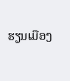ຮຽນເມືອງ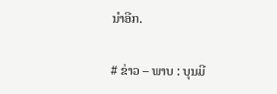ນຳອີກ.

# ຂ່າວ – ພາບ : ບຸນມີ